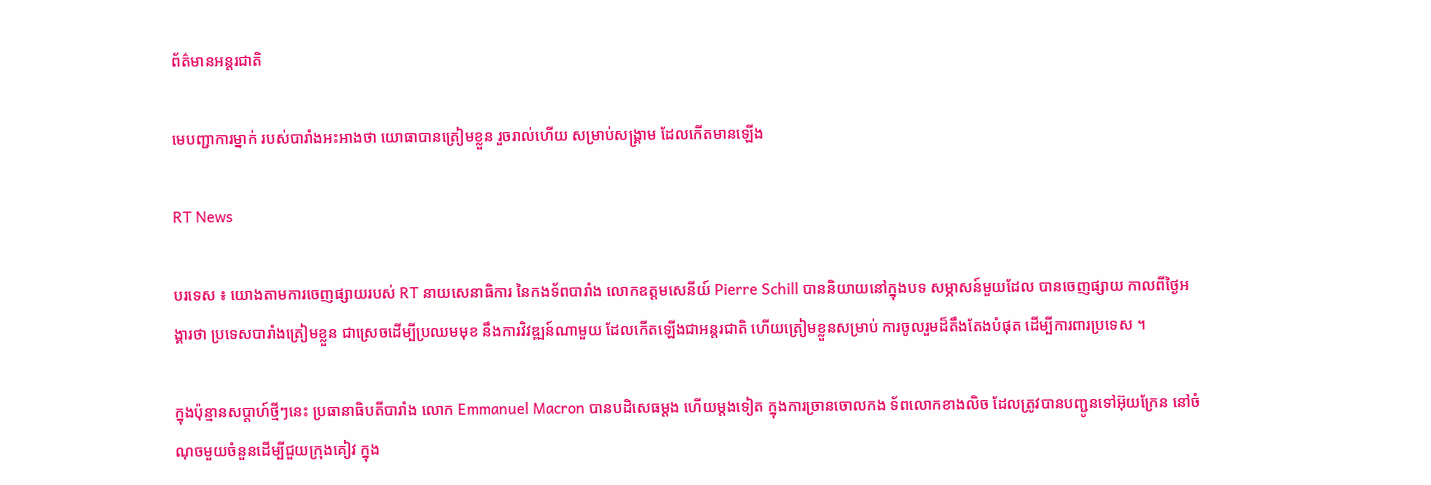ព័ត៌មានអន្តរជាតិ

មេបញ្ជាការម្នាក់ របស់បារាំងអះអាងថា យោធាបានត្រៀមខ្លួន រួចរាល់ហើយ សម្រាប់សង្គ្រាម ដែលកើតមានឡើង

RT News

បរទេស ៖ យោងតាមការចេញផ្សាយរបស់ RT នាយសេនាធិការ នៃកងទ័ពបារាំង លោកឧត្តមសេនីយ៍ Pierre Schill បាននិយាយនៅក្នុងបទ សម្ភាសន៍មួយដែល បានចេញផ្សាយ កាលពីថ្ងៃអង្គារថា ប្រទេសបារាំងត្រៀមខ្លួន ជាស្រេចដើម្បីប្រឈមមុខ នឹងការវិវឌ្ឍន៍ណាមួយ ដែលកើតឡើងជាអន្តរជាតិ ហើយត្រៀមខ្លួនសម្រាប់ ការចូលរួមដ៏តឹងតែងបំផុត ដើម្បីការពារប្រទេស ។

ក្នុងប៉ុន្មានសប្តាហ៍ថ្មីៗនេះ ប្រធានាធិបតីបារាំង លោក Emmanuel Macron បានបដិសេធម្តង ហើយម្តងទៀត ក្នុងការច្រានចោលកង ទ័ពលោកខាងលិច ដែលត្រូវបានបញ្ជូនទៅអ៊ុយក្រែន នៅចំណុចមួយចំនួនដើម្បីជួយក្រុងគៀវ ក្នុង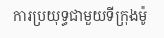ការប្រយុទ្ធជាមួយទីក្រុងម៉ូ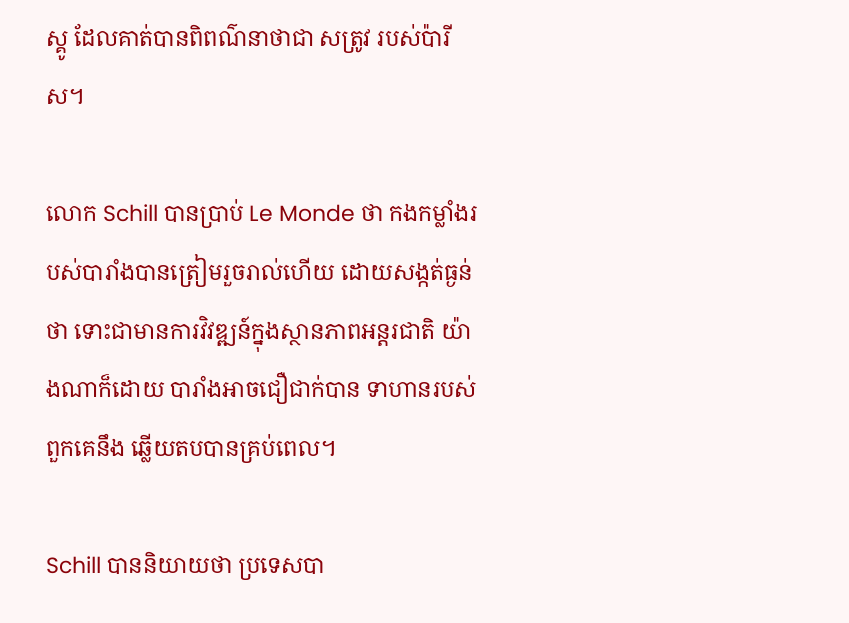ស្គូ ដែលគាត់បានពិពណ៌នាថាជា សត្រូវ របស់ប៉ារីស។

លោក Schill បានប្រាប់ Le Monde ថា កងកម្លាំងរបស់បារាំងបានត្រៀមរួចរាល់ហើយ ដោយសង្កត់ធ្ងន់ថា ទោះជាមានការវិវឌ្ឍន៍ក្នុងស្ថានភាពអន្តរជាតិ យ៉ាងណាក៏ដោយ បារាំងអាចជឿជាក់បាន ទាហានរបស់ពួកគេនឹង ឆ្លើយតបបានគ្រប់ពេល។

Schill បាននិយាយថា ប្រទេសបា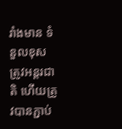រាំងមាន ទំនួលខុសត្រូវអន្តរជាតិ ហើយត្រូវបានភ្ជាប់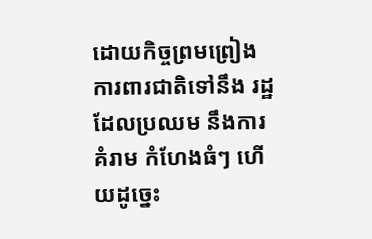ដោយកិច្ចព្រមព្រៀង ការពារជាតិទៅនឹង រដ្ឋដែលប្រឈម នឹងការគំរាម កំហែងធំៗ ហើយដូច្នេះ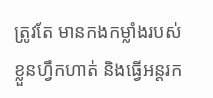ត្រូវតែ មានកងកម្លាំងរបស់ខ្លួនហ្វឹកហាត់ និងធ្វើអន្តរក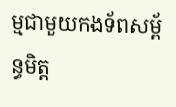ម្មជាមួយកងទ័ពសម្ព័ន្ធមិត្ត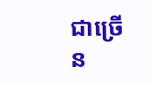ជាច្រើន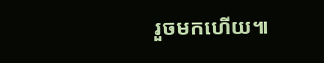រួចមកហើយ៕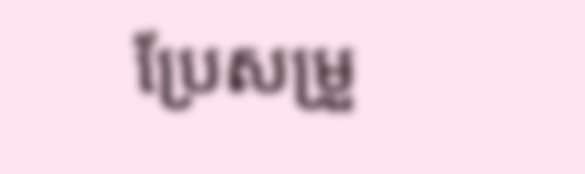ប្រែសម្រួ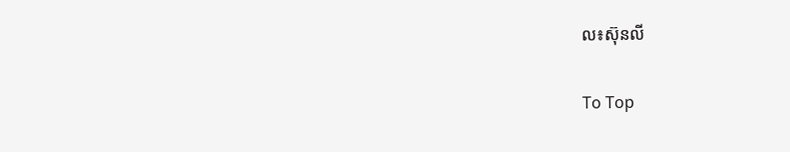ល៖ស៊ុនលី

To Top